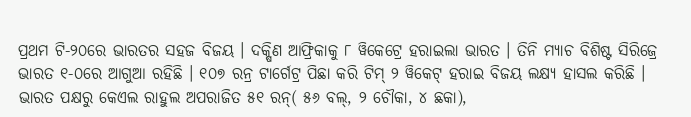ପ୍ରଥମ ଟି-୨୦ରେ ଭାରତର ସହଜ ବିଜୟ । ଦକ୍ଷିଣ ଆଫ୍ରିକାକୁ ୮ ୱିକେଟ୍ରେ ହରାଇଲା ଭାରତ । ତିନି ମ୍ୟାଚ ବିଶିଷ୍ଟ ସିରିଜ୍ରେ ଭାରତ ୧-୦ରେ ଆଗୁଆ ରହିଛି । ୧୦୭ ରନ୍ର ଟାର୍ଗେଟ୍ର ପିଛା କରି ଟିମ୍ ୨ ୱିକେଟ୍ ହରାଇ ବିଜୟ ଲକ୍ଷ୍ୟ ହାସଲ କରିଛି ।
ଭାରତ ପକ୍ଷରୁ କେଏଲ ରାହୁଲ ଅପରାଜିତ ୫୧ ରନ୍( ୫୬ ବଲ୍, ୨ ଚୌକା, ୪ ଛକା),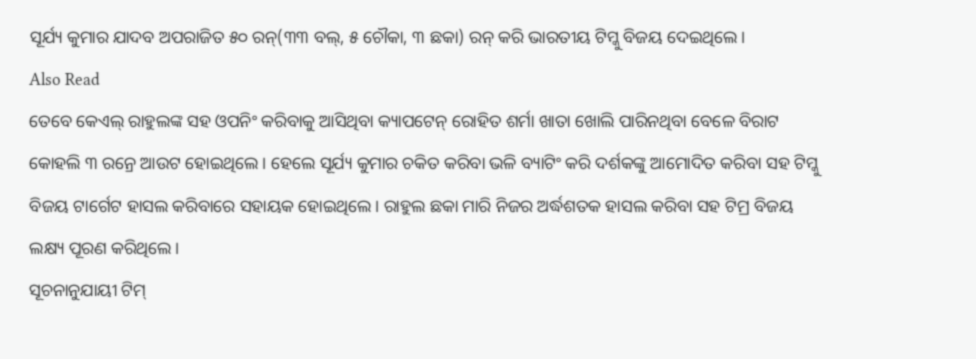ସୂର୍ଯ୍ୟ କୁମାର ଯାଦବ ଅପରାଜିତ ୫୦ ରନ୍(୩୩ ବଲ୍, ୫ ଚୌକା, ୩ ଛକା) ରନ୍ କରି ଭାରତୀୟ ଟିମ୍କୁ ବିଜୟ ଦେଇଥିଲେ।
Also Read
ତେବେ କେଏଲ୍ ରାହୁଲଙ୍କ ସହ ଓପନିଂ କରିବାକୁ ଆସିଥିବା କ୍ୟାପଟେନ୍ ରୋହିତ ଶର୍ମା ଖାତା ଖୋଲି ପାରିନଥିବା ବେଳେ ବିରାଟ କୋହଲି ୩ ରନ୍ରେ ଆଉଟ ହୋଇଥିଲେ । ହେଲେ ସୂର୍ଯ୍ୟ କୁମାର ଚକିତ କରିବା ଭଳି ବ୍ୟାଟିଂ କରି ଦର୍ଶକଙ୍କୁ ଆମୋଦିତ କରିବା ସହ ଟିମ୍କୁ ବିଜୟ ଟାର୍ଗେଟ ହାସଲ କରିବାରେ ସହାୟକ ହୋଇଥିଲେ। ରାହୁଲ ଛକା ମାରି ନିଜର ଅର୍ଦ୍ଧଶତକ ହାସଲ କରିବା ସହ ଟିମ୍ର ବିଜୟ ଲକ୍ଷ୍ୟ ପୂରଣ କରିଥିଲେ।
ସୂଚନାନୁଯାୟୀ ଟିମ୍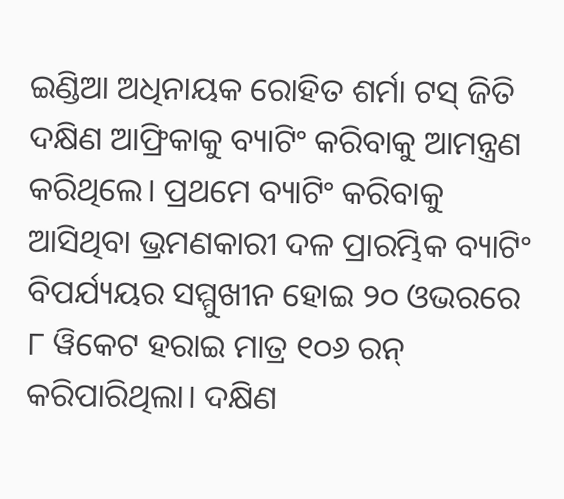ଇଣ୍ଡିଆ ଅଧିନାୟକ ରୋହିତ ଶର୍ମା ଟସ୍ ଜିତି ଦକ୍ଷିଣ ଆଫ୍ରିକାକୁ ବ୍ୟାଟିଂ କରିବାକୁ ଆମନ୍ତ୍ରଣ କରିଥିଲେ। ପ୍ରଥମେ ବ୍ୟାଟିଂ କରିବାକୁ ଆସିଥିବା ଭ୍ରମଣକାରୀ ଦଳ ପ୍ରାରମ୍ଭିକ ବ୍ୟାଟିଂ ବିପର୍ଯ୍ୟୟର ସମ୍ମୁଖୀନ ହୋଇ ୨୦ ଓଭରରେ ୮ ୱିକେଟ ହରାଇ ମାତ୍ର ୧୦୬ ରନ୍ କରିପାରିଥିଲା। ଦକ୍ଷିଣ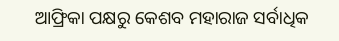ଆଫ୍ରିକା ପକ୍ଷରୁ କେଶବ ମହାରାଜ ସର୍ବାଧିକ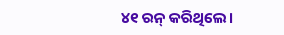୪୧ ରନ୍ କରିଥିଲେ।